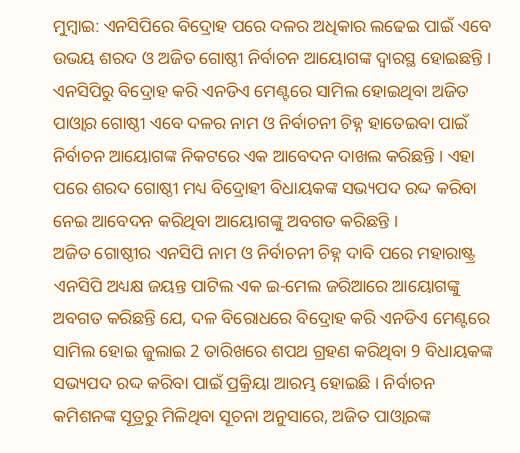ମୁମ୍ବାଇ: ଏନସିପିରେ ବିଦ୍ରୋହ ପରେ ଦଳର ଅଧିକାର ଲଢେଇ ପାଇଁ ଏବେ ଉଭୟ ଶରଦ ଓ ଅଜିତ ଗୋଷ୍ଠୀ ନିର୍ବାଚନ ଆୟୋଗଙ୍କ ଦ୍ବାରସ୍ଥ ହୋଇଛନ୍ତି । ଏନସିପିରୁ ବିଦ୍ରୋହ କରି ଏନଡିଏ ମେଣ୍ଟରେ ସାମିଲ ହୋଇଥିବା ଅଜିତ ପାଓ୍ବାର ଗୋଷ୍ଠୀ ଏବେ ଦଳର ନାମ ଓ ନିର୍ବାଚନୀ ଚିହ୍ନ ହାତେଇବା ପାଇଁ ନିର୍ବାଚନ ଆୟୋଗଙ୍କ ନିକଟରେ ଏକ ଆବେଦନ ଦାଖଲ କରିଛନ୍ତି । ଏହା ପରେ ଶରଦ ଗୋଷ୍ଠୀ ମଧ୍ୟ ବିଦ୍ରୋହୀ ବିଧାୟକଙ୍କ ସଭ୍ୟପଦ ରଦ୍ଦ କରିବା ନେଇ ଆବେଦନ କରିଥିବା ଆୟୋଗଙ୍କୁ ଅବଗତ କରିଛନ୍ତି ।
ଅଜିତ ଗୋଷ୍ଠୀର ଏନସିପି ନାମ ଓ ନିର୍ବାଚନୀ ଚିହ୍ନ ଦାବି ପରେ ମହାରାଷ୍ଟ୍ର ଏନସିପି ଅଧ୍ୟକ୍ଷ ଜୟନ୍ତ ପାଟିଲ ଏକ ଇ-ମେଲ ଜରିଆରେ ଆୟୋଗଙ୍କୁ ଅବଗତ କରିଛନ୍ତି ଯେ, ଦଳ ବିରୋଧରେ ବିଦ୍ରୋହ କରି ଏନଡିଏ ମେଣ୍ଟରେ ସାମିଲ ହୋଇ ଜୁଲାଇ 2 ତାରିଖରେ ଶପଥ ଗ୍ରହଣ କରିଥିବା 9 ବିଧାୟକଙ୍କ ସଭ୍ୟପଦ ରଦ୍ଦ କରିବା ପାଇଁ ପ୍ରକ୍ରିୟା ଆରମ୍ଭ ହୋଇଛି । ନିର୍ବାଚନ କମିଶନଙ୍କ ସୂତ୍ରରୁ ମିଳିଥିବା ସୂଚନା ଅନୁସାରେ, ଅଜିତ ପାଓ୍ବାରଙ୍କ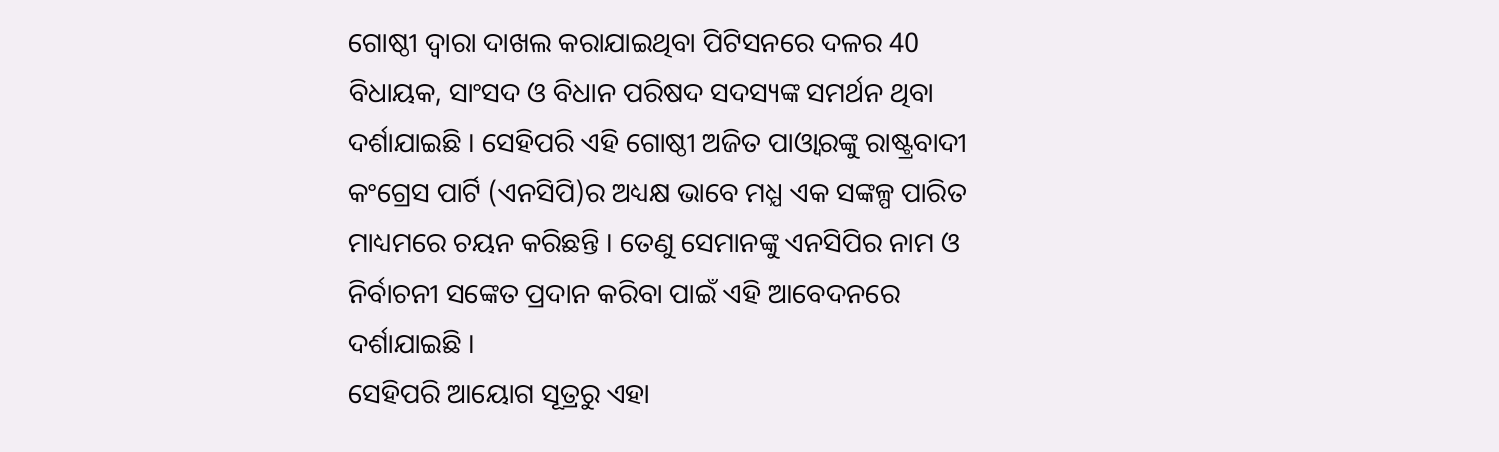ଗୋଷ୍ଠୀ ଦ୍ବାରା ଦାଖଲ କରାଯାଇଥିବା ପିଟିସନରେ ଦଳର 40 ବିଧାୟକ, ସାଂସଦ ଓ ବିଧାନ ପରିଷଦ ସଦସ୍ୟଙ୍କ ସମର୍ଥନ ଥିବା ଦର୍ଶାଯାଇଛି । ସେହିପରି ଏହି ଗୋଷ୍ଠୀ ଅଜିତ ପାଓ୍ବାରଙ୍କୁ ରାଷ୍ଟ୍ରବାଦୀ କଂଗ୍ରେସ ପାର୍ଟି (ଏନସିପି)ର ଅଧ୍ୟକ୍ଷ ଭାବେ ମଧ୍ଯ ଏକ ସଙ୍କଳ୍ପ ପାରିତ ମାଧ୍ୟମରେ ଚୟନ କରିଛନ୍ତି । ତେଣୁ ସେମାନଙ୍କୁ ଏନସିପିର ନାମ ଓ ନିର୍ବାଚନୀ ସଙ୍କେତ ପ୍ରଦାନ କରିବା ପାଇଁ ଏହି ଆବେଦନରେ ଦର୍ଶାଯାଇଛି ।
ସେହିପରି ଆୟୋଗ ସୂତ୍ରରୁ ଏହା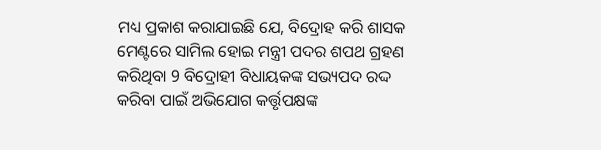ମଧ୍ୟ ପ୍ରକାଶ କରାଯାଇଛି ଯେ, ବିଦ୍ରୋହ କରି ଶାସକ ମେଣ୍ଟରେ ସାମିଲ ହୋଇ ମନ୍ତ୍ରୀ ପଦର ଶପଥ ଗ୍ରହଣ କରିଥିବା 9 ବିଦ୍ରୋହୀ ବିଧାୟକଙ୍କ ସଭ୍ୟପଦ ରଦ୍ଦ କରିବା ପାଇଁ ଅଭିଯୋଗ କର୍ତ୍ତୃପକ୍ଷଙ୍କ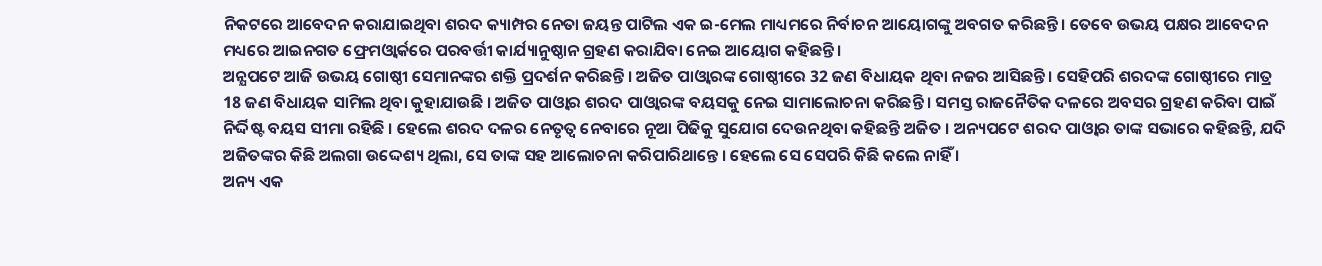ନିକଟରେ ଆବେଦନ କରାଯାଇଥିବା ଶରଦ କ୍ୟାମ୍ପର ନେତା ଜୟନ୍ତ ପାଟିଲ ଏକ ଇ-ମେଲ ମାଧ୍ୟମରେ ନିର୍ବାଚନ ଆୟୋଗଙ୍କୁ ଅବଗତ କରିଛନ୍ତି । ତେବେ ଉଭୟ ପକ୍ଷର ଆବେଦନ ମଧ୍ୟରେ ଆଇନଗତ ଫ୍ରେମଓ୍ବାର୍କରେ ପରବର୍ତ୍ତୀ କାର୍ଯ୍ୟାନୁଷ୍ଠାନ ଗ୍ରହଣ କରାଯିବା ନେଇ ଆୟୋଗ କହିଛନ୍ତି ।
ଅନ୍ଯପଟେ ଆଜି ଉଭୟ ଗୋଷ୍ଠୀ ସେମାନଙ୍କର ଶକ୍ତି ପ୍ରଦର୍ଶନ କରିଛନ୍ତି । ଅଜିତ ପାଓ୍ବାରଙ୍କ ଗୋଷ୍ଠୀରେ 32 ଜଣ ବିଧାୟକ ଥିବା ନଜର ଆସିଛନ୍ତି । ସେହିପରି ଶରଦଙ୍କ ଗୋଷ୍ଠୀରେ ମାତ୍ର 18 ଜଣ ବିଧାୟକ ସାମିଲ ଥିବା କୁହାଯାଉଛି । ଅଜିତ ପାଓ୍ବାର ଶରଦ ପାଓ୍ବାରଙ୍କ ବୟସକୁ ନେଇ ସାମାଲୋଚନା କରିଛନ୍ତି । ସମସ୍ତ ରାଜନୈତିକ ଦଳରେ ଅବସର ଗ୍ରହଣ କରିବା ପାଇଁ ନିର୍ଦ୍ଦିଷ୍ଟ ବୟସ ସୀମା ରହିଛି । ହେଲେ ଶରଦ ଦଳର ନେତୃତ୍ବ ନେବାରେ ନୂଆ ପିଢିକୁ ସୁଯୋଗ ଦେଉନଥିବା କହିଛନ୍ତି ଅଜିତ । ଅନ୍ୟପଟେ ଶରଦ ପାଓ୍ବାର ତାଙ୍କ ସଭାରେ କହିଛନ୍ତି, ଯଦି ଅଜିତଙ୍କର କିଛି ଅଲଗା ଉଦ୍ଦେଶ୍ୟ ଥିଲା, ସେ ତାଙ୍କ ସହ ଆଲୋଚନା କରିପାରିଥାନ୍ତେ । ହେଲେ ସେ ସେପରି କିଛି କଲେ ନାହିଁ ।
ଅନ୍ୟ ଏକ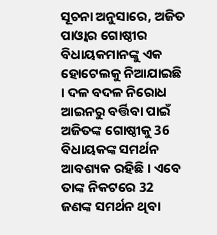ସୂଚନା ଅନୁସାରେ, ଅଜିତ ପାଓ୍ବାର ଗୋଷ୍ଠୀର ବିଧାୟକମାନଙ୍କୁ ଏକ ହୋଟେଲକୁ ନିଆଯାଇଛି । ଦଳ ବଦଳ ନିରୋଧ ଆଇନରୁ ବର୍ତ୍ତିବା ପାଇଁ ଅଜିତଙ୍କ ଗୋଷ୍ଠୀକୁ 36 ବିଧାୟକଙ୍କ ସମର୍ଥନ ଆବଶ୍ୟକ ରହିଛି । ଏବେ ତାଙ୍କ ନିକଟରେ 32 ଜଣଙ୍କ ସମର୍ଥନ ଥିବା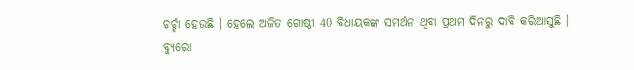ଚର୍ଚ୍ଚା ହେଉଛି । ହେଲେ ଅଜିତ ଗୋଷ୍ଠୀ 40 ବିଧାୟକଙ୍କ ସମର୍ଥନ ଥିବା ପ୍ରଥମ ଦିନରୁ ଦାବି କରିଆସୁଛି ।
ବ୍ୟୁରୋ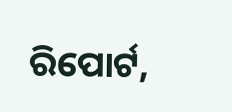ରିପୋର୍ଟ,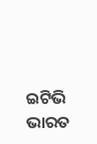ଇଟିଭି ଭାରତ